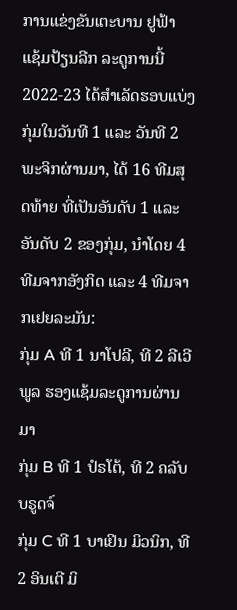ການແຂ່ງຂັນເຕະບານ ຢູຟ້າ ແຊ້ມປ້ຽນລີກ ລະດູການນີ້ 2022-23 ໄດ້ສຳເລັດຮອບແບ່ງກຸ່ມໃນວັນທີ 1 ແລະ ວັນທີ 2 ພະຈິກຜ່ານມາ, ໄດ້ 16 ທີມສຸດທ້າຍ ທີ່ເປັນອັນດັບ 1 ແລະ ອັນດັບ 2 ຂອງກຸ່ມ, ນຳໂດຍ 4 ທີມຈາກອັງກິດ ແລະ 4 ທີມຈາກເຢຍລະມັນ:
ກຸ່ມ A ທີ 1 ນາໂປລີ, ທີ 2 ລີເວີພູລ ຮອງແຊ້ມລະດູການຜ່ານມາ
ກຸ່ມ B ທີ 1 ປໍຣໂຕ້, ທີ 2 ຄລັບ ບຣູດຈ໌
ກຸ່ມ C ທີ 1 ບາເຢິນ ມິວນິກ, ທີ 2 ອິນເຕີ ມິ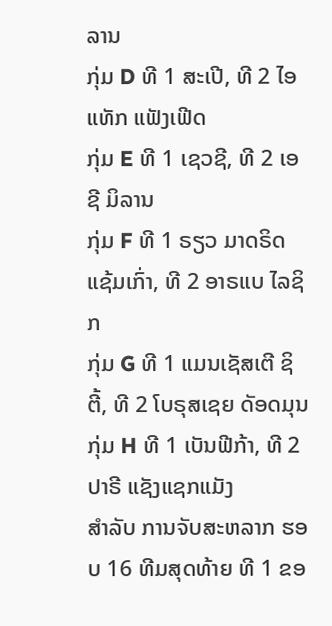ລານ
ກຸ່ມ D ທີ 1 ສະເປີ, ທີ 2 ໄອແທັກ ແຟັງເຟີດ
ກຸ່ມ E ທີ 1 ເຊວຊີ, ທີ 2 ເອຊີ ມິລານ
ກຸ່ມ F ທີ 1 ຣຽວ ມາດຣິດ ແຊ້ມເກົ່າ, ທີ 2 ອາຣແບ ໄລຊິກ
ກຸ່ມ G ທີ 1 ແມນເຊັສເຕີ ຊິຕີ້, ທີ 2 ໂບຣຸສເຊຍ ດັອດມຸນ
ກຸ່ມ H ທີ 1 ເບັນຟີກ້າ, ທີ 2 ປາຣີ ແຊັງແຊກແມັງ
ສຳລັບ ການຈັບສະຫລາກ ຮອບ 16 ທີມສຸດທ້າຍ ທີ 1 ຂອ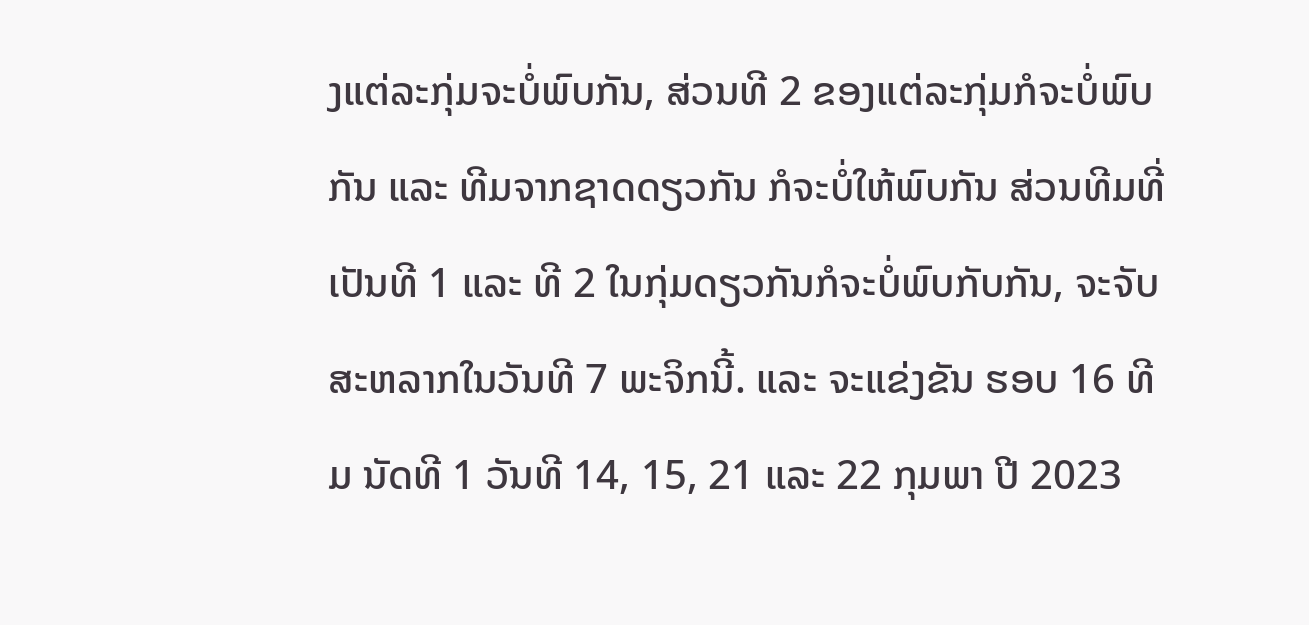ງແຕ່ລະກຸ່ມຈະບໍ່ພົບກັນ, ສ່ວນທີ 2 ຂອງແຕ່ລະກຸ່ມກໍຈະບໍ່ພົບກັນ ແລະ ທີມຈາກຊາດດຽວກັນ ກໍຈະບໍ່ໃຫ້ພົບກັນ ສ່ວນທີມທີ່ເປັນທີ 1 ແລະ ທີ 2 ໃນກຸ່ມດຽວກັນກໍຈະບໍ່ພົບກັບກັນ, ຈະຈັບສະຫລາກໃນວັນທີ 7 ພະຈິກນີ້. ແລະ ຈະແຂ່ງຂັນ ຮອບ 16 ທີມ ນັດທີ 1 ວັນທີ 14, 15, 21 ແລະ 22 ກຸມພາ ປີ 2023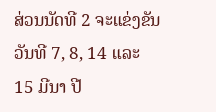ສ່ວນນັດທີ 2 ຈະແຂ່ງຂັນວັນທີ 7, 8, 14 ແລະ 15 ມີນາ ປີ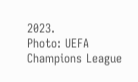2023.
Photo: UEFA Champions League